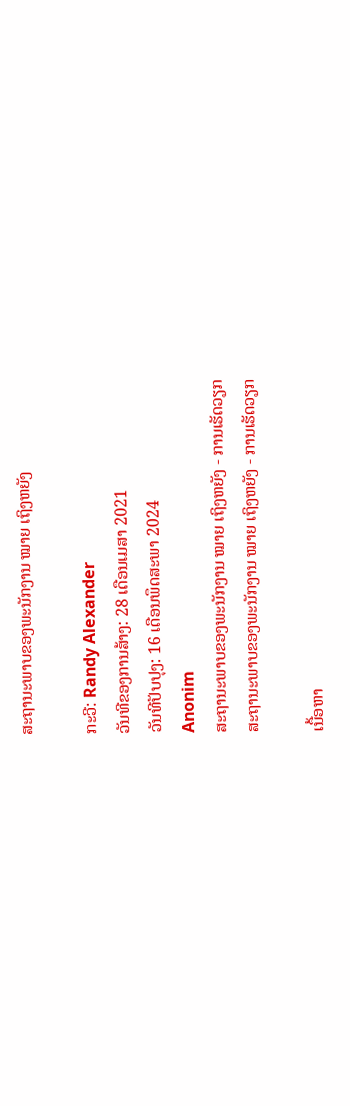ສະຖານະພາບຂອງພະນັກງານ ໝາຍ ເຖິງຫຍັງ

ກະວີ: Randy Alexander
ວັນທີຂອງການສ້າງ: 28 ເດືອນເມສາ 2021
ວັນທີປັບປຸງ: 16 ເດືອນພຶດສະພາ 2024
Anonim
ສະຖານະພາບຂອງພະນັກງານ ໝາຍ ເຖິງຫຍັງ - ການເຮັດວຽກ
ສະຖານະພາບຂອງພະນັກງານ ໝາຍ ເຖິງຫຍັງ - ການເຮັດວຽກ

ເນື້ອຫາ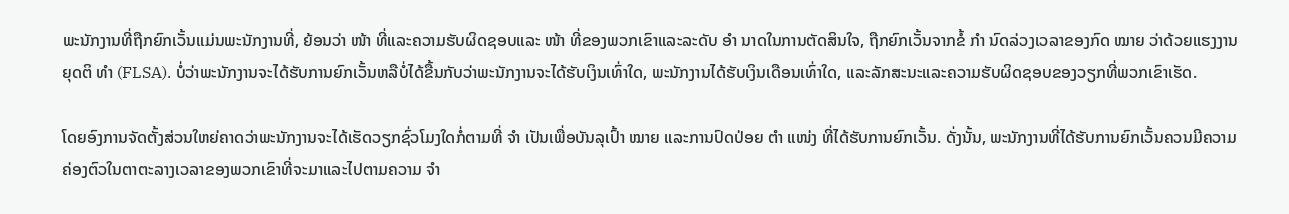ພະນັກງານທີ່ຖືກຍົກເວັ້ນແມ່ນພະນັກງານທີ່, ຍ້ອນວ່າ ໜ້າ ທີ່ແລະຄວາມຮັບຜິດຊອບແລະ ໜ້າ ທີ່ຂອງພວກເຂົາແລະລະດັບ ອຳ ນາດໃນການຕັດສິນໃຈ, ຖືກຍົກເວັ້ນຈາກຂໍ້ ກຳ ນົດລ່ວງເວລາຂອງກົດ ໝາຍ ວ່າດ້ວຍແຮງງານຍຸດຕິ ທຳ (FLSA). ບໍ່ວ່າພະນັກງານຈະໄດ້ຮັບການຍົກເວັ້ນຫລືບໍ່ໄດ້ຂື້ນກັບວ່າພະນັກງານຈະໄດ້ຮັບເງິນເທົ່າໃດ, ພະນັກງານໄດ້ຮັບເງິນເດືອນເທົ່າໃດ, ແລະລັກສະນະແລະຄວາມຮັບຜິດຊອບຂອງວຽກທີ່ພວກເຂົາເຮັດ.

ໂດຍອົງການຈັດຕັ້ງສ່ວນໃຫຍ່ຄາດວ່າພະນັກງານຈະໄດ້ເຮັດວຽກຊົ່ວໂມງໃດກໍ່ຕາມທີ່ ຈຳ ເປັນເພື່ອບັນລຸເປົ້າ ໝາຍ ແລະການປົດປ່ອຍ ຕຳ ແໜ່ງ ທີ່ໄດ້ຮັບການຍົກເວັ້ນ. ດັ່ງນັ້ນ, ພະນັກງານທີ່ໄດ້ຮັບການຍົກເວັ້ນຄວນມີຄວາມຄ່ອງຕົວໃນຕາຕະລາງເວລາຂອງພວກເຂົາທີ່ຈະມາແລະໄປຕາມຄວາມ ຈຳ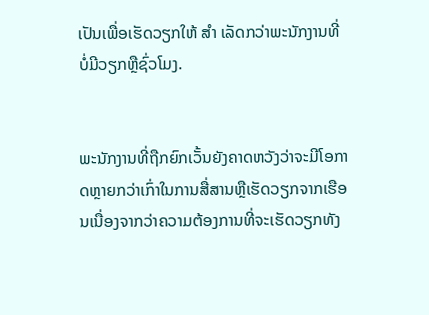ເປັນເພື່ອເຮັດວຽກໃຫ້ ສຳ ເລັດກວ່າພະນັກງານທີ່ບໍ່ມີວຽກຫຼືຊົ່ວໂມງ.


ພະນັກງານທີ່ຖືກຍົກເວັ້ນຍັງຄາດຫວັງວ່າຈະມີໂອກາດຫຼາຍກວ່າເກົ່າໃນການສື່ສານຫຼືເຮັດວຽກຈາກເຮືອນເນື່ອງຈາກວ່າຄວາມຕ້ອງການທີ່ຈະເຮັດວຽກທັງ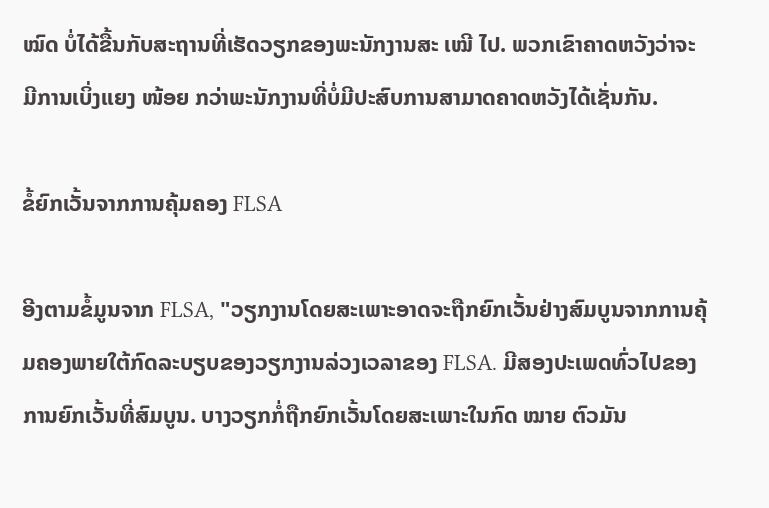ໝົດ ບໍ່ໄດ້ຂື້ນກັບສະຖານທີ່ເຮັດວຽກຂອງພະນັກງານສະ ເໝີ ໄປ. ພວກເຂົາຄາດຫວັງວ່າຈະມີການເບິ່ງແຍງ ໜ້ອຍ ກວ່າພະນັກງານທີ່ບໍ່ມີປະສົບການສາມາດຄາດຫວັງໄດ້ເຊັ່ນກັນ.

ຂໍ້ຍົກເວັ້ນຈາກການຄຸ້ມຄອງ FLSA

ອີງຕາມຂໍ້ມູນຈາກ FLSA, "ວຽກງານໂດຍສະເພາະອາດຈະຖືກຍົກເວັ້ນຢ່າງສົມບູນຈາກການຄຸ້ມຄອງພາຍໃຕ້ກົດລະບຽບຂອງວຽກງານລ່ວງເວລາຂອງ FLSA. ມີສອງປະເພດທົ່ວໄປຂອງການຍົກເວັ້ນທີ່ສົມບູນ. ບາງວຽກກໍ່ຖືກຍົກເວັ້ນໂດຍສະເພາະໃນກົດ ໝາຍ ຕົວມັນ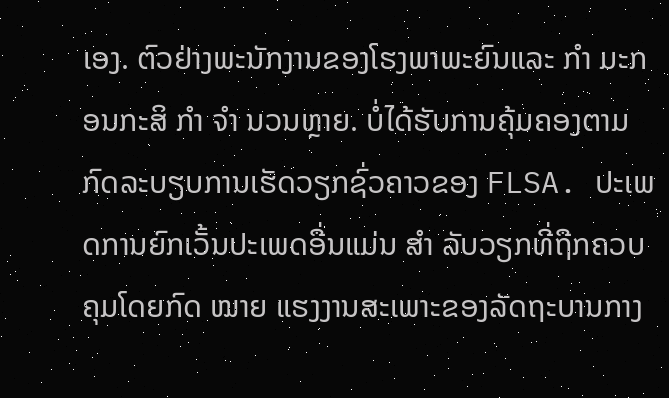ເອງ. ຕົວຢ່າງພະນັກງານຂອງໂຮງພາພະຍົນແລະ ກຳ ມະກອນກະສິ ກຳ ຈຳ ນວນຫຼາຍ. ບໍ່ໄດ້ຮັບການຄຸ້ມຄອງຕາມກົດລະບຽບການເຮັດວຽກຊົ່ວຄາວຂອງ FLSA. ປະເພດການຍົກເວັ້ນປະເພດອື່ນແມ່ນ ສຳ ລັບວຽກທີ່ຖືກຄວບຄຸມໂດຍກົດ ໝາຍ ແຮງງານສະເພາະຂອງລັດຖະບານກາງ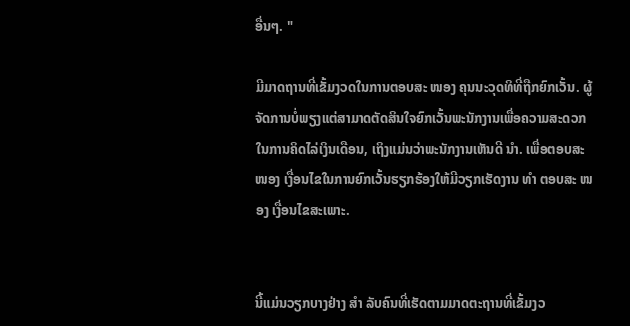ອື່ນໆ. "

ມີມາດຖານທີ່ເຂັ້ມງວດໃນການຕອບສະ ໜອງ ຄຸນນະວຸດທິທີ່ຖືກຍົກເວັ້ນ. ຜູ້ຈັດການບໍ່ພຽງແຕ່ສາມາດຕັດສິນໃຈຍົກເວັ້ນພະນັກງານເພື່ອຄວາມສະດວກໃນການຄິດໄລ່ເງິນເດືອນ, ເຖິງແມ່ນວ່າພະນັກງານເຫັນດີ ນຳ. ເພື່ອຕອບສະ ໜອງ ເງື່ອນໄຂໃນການຍົກເວັ້ນຮຽກຮ້ອງໃຫ້ມີວຽກເຮັດງານ ທຳ ຕອບສະ ໜອງ ເງື່ອນໄຂສະເພາະ.


ນີ້ແມ່ນວຽກບາງຢ່າງ ສຳ ລັບຄົນທີ່ເຮັດຕາມມາດຕະຖານທີ່ເຂັ້ມງວ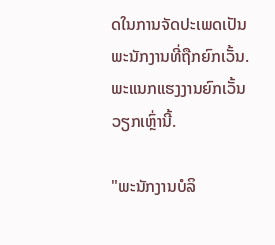ດໃນການຈັດປະເພດເປັນພະນັກງານທີ່ຖືກຍົກເວັ້ນ. ພະແນກແຮງງານຍົກເວັ້ນວຽກເຫຼົ່ານີ້.

"ພະນັກງານບໍລິ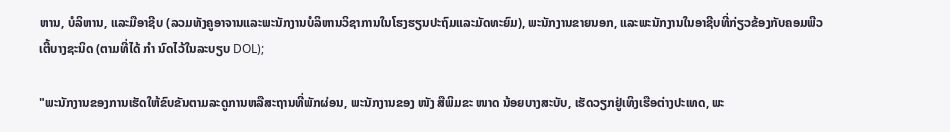ຫານ, ບໍລິຫານ, ແລະມືອາຊີບ (ລວມທັງຄູອາຈານແລະພະນັກງານບໍລິຫານວິຊາການໃນໂຮງຮຽນປະຖົມແລະມັດທະຍົມ), ພະນັກງານຂາຍນອກ, ແລະພະນັກງານໃນອາຊີບທີ່ກ່ຽວຂ້ອງກັບຄອມພີວເຕີ້ບາງຊະນິດ (ຕາມທີ່ໄດ້ ກຳ ນົດໄວ້ໃນລະບຽບ DOL);

"ພະນັກງານຂອງການເຮັດໃຫ້ຂົບຂັນຕາມລະດູການຫລືສະຖານທີ່ພັກຜ່ອນ, ພະນັກງານຂອງ ໜັງ ສືພິມຂະ ໜາດ ນ້ອຍບາງສະບັບ, ເຮັດວຽກຢູ່ເທິງເຮືອຕ່າງປະເທດ, ພະ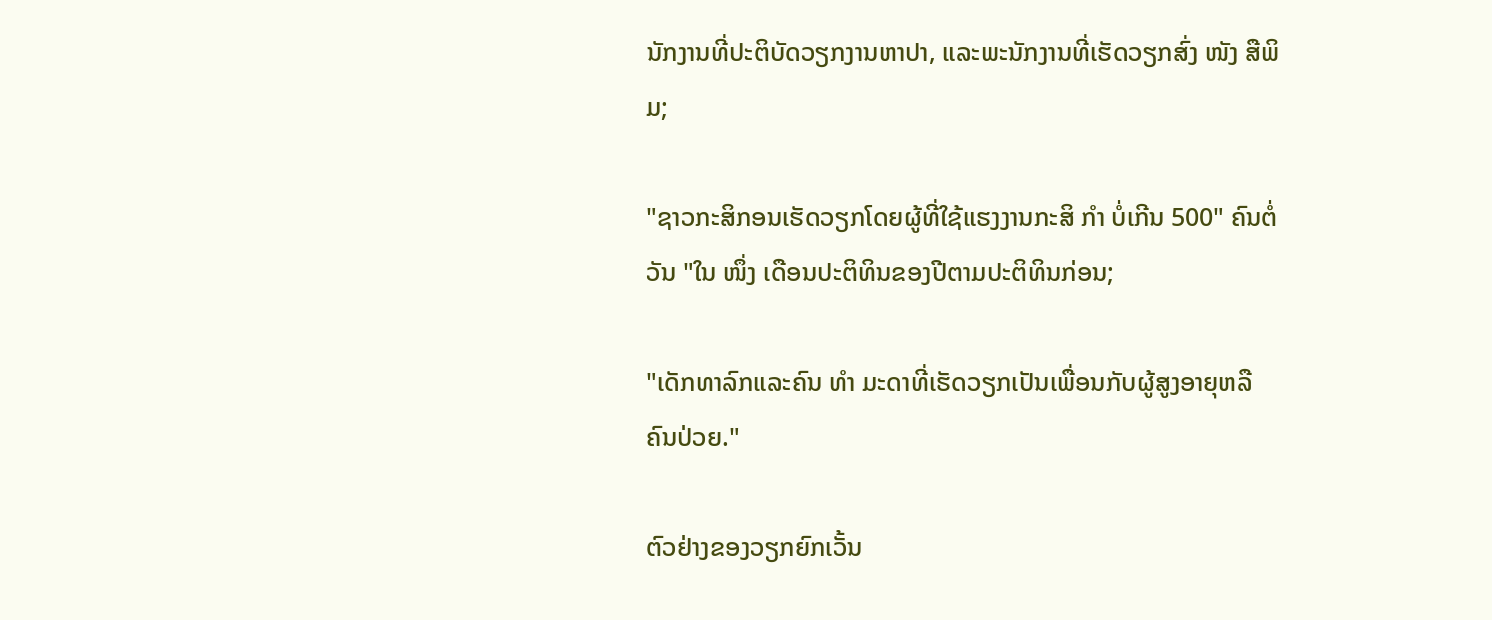ນັກງານທີ່ປະຕິບັດວຽກງານຫາປາ, ແລະພະນັກງານທີ່ເຮັດວຽກສົ່ງ ໜັງ ສືພິມ;

"ຊາວກະສິກອນເຮັດວຽກໂດຍຜູ້ທີ່ໃຊ້ແຮງງານກະສິ ກຳ ບໍ່ເກີນ 500" ຄົນຕໍ່ວັນ "ໃນ ໜຶ່ງ ເດືອນປະຕິທິນຂອງປີຕາມປະຕິທິນກ່ອນ;

"ເດັກທາລົກແລະຄົນ ທຳ ມະດາທີ່ເຮັດວຽກເປັນເພື່ອນກັບຜູ້ສູງອາຍຸຫລືຄົນປ່ວຍ."

ຕົວຢ່າງຂອງວຽກຍົກເວັ້ນ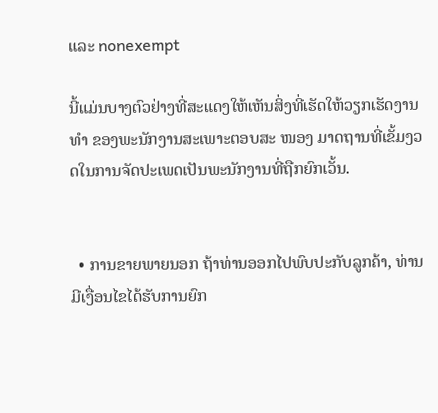ແລະ nonexempt

ນີ້ແມ່ນບາງຕົວຢ່າງທີ່ສະແດງໃຫ້ເຫັນສິ່ງທີ່ເຮັດໃຫ້ວຽກເຮັດງານ ທຳ ຂອງພະນັກງານສະເພາະຕອບສະ ໜອງ ມາດຖານທີ່ເຂັ້ມງວດໃນການຈັດປະເພດເປັນພະນັກງານທີ່ຖືກຍົກເວັ້ນ.


  • ການຂາຍພາຍນອກ ຖ້າທ່ານອອກໄປພົບປະກັບລູກຄ້າ, ທ່ານມີເງື່ອນໄຂໄດ້ຮັບການຍົກ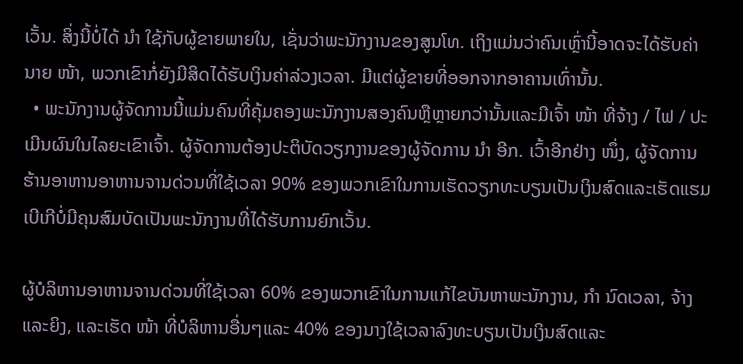ເວັ້ນ. ສິ່ງນີ້ບໍ່ໄດ້ ນຳ ໃຊ້ກັບຜູ້ຂາຍພາຍໃນ, ເຊັ່ນວ່າພະນັກງານຂອງສູນໂທ. ເຖິງແມ່ນວ່າຄົນເຫຼົ່ານີ້ອາດຈະໄດ້ຮັບຄ່ານາຍ ໜ້າ, ພວກເຂົາກໍ່ຍັງມີສິດໄດ້ຮັບເງິນຄ່າລ່ວງເວລາ. ມີແຕ່ຜູ້ຂາຍທີ່ອອກຈາກອາຄານເທົ່ານັ້ນ.
  • ພະນັກງານຜູ້ຈັດການນີ້ແມ່ນຄົນທີ່ຄຸ້ມຄອງພະນັກງານສອງຄົນຫຼືຫຼາຍກວ່ານັ້ນແລະມີເຈົ້າ ໜ້າ ທີ່ຈ້າງ / ໄຟ / ປະເມີນຜົນໃນໄລຍະເຂົາເຈົ້າ. ຜູ້ຈັດການຕ້ອງປະຕິບັດວຽກງານຂອງຜູ້ຈັດການ ນຳ ອີກ. ເວົ້າອີກຢ່າງ ໜຶ່ງ, ຜູ້ຈັດການຮ້ານອາຫານອາຫານຈານດ່ວນທີ່ໃຊ້ເວລາ 90% ຂອງພວກເຂົາໃນການເຮັດວຽກທະບຽນເປັນເງິນສົດແລະເຮັດແຮມເບີເກີບໍ່ມີຄຸນສົມບັດເປັນພະນັກງານທີ່ໄດ້ຮັບການຍົກເວັ້ນ.

ຜູ້ບໍລິຫານອາຫານຈານດ່ວນທີ່ໃຊ້ເວລາ 60% ຂອງພວກເຂົາໃນການແກ້ໄຂບັນຫາພະນັກງານ, ກຳ ນົດເວລາ, ຈ້າງແລະຍິງ, ແລະເຮັດ ໜ້າ ທີ່ບໍລິຫານອື່ນໆແລະ 40% ຂອງນາງໃຊ້ເວລາລົງທະບຽນເປັນເງິນສົດແລະ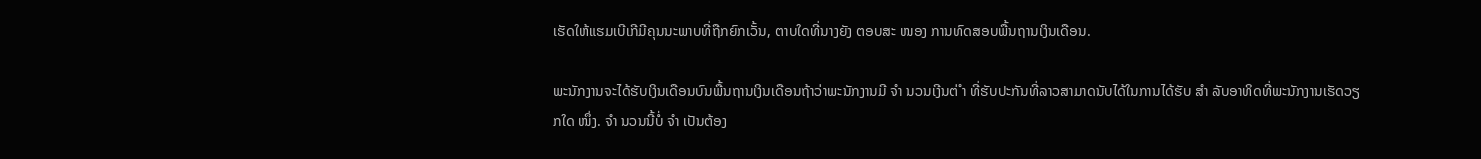ເຮັດໃຫ້ແຮມເບີເກີມີຄຸນນະພາບທີ່ຖືກຍົກເວັ້ນ, ຕາບໃດທີ່ນາງຍັງ ຕອບສະ ໜອງ ການທົດສອບພື້ນຖານເງິນເດືອນ.

ພະນັກງານຈະໄດ້ຮັບເງິນເດືອນບົນພື້ນຖານເງິນເດືອນຖ້າວ່າພະນັກງານມີ ຈຳ ນວນເງີນຕ່ ຳ ທີ່ຮັບປະກັນທີ່ລາວສາມາດນັບໄດ້ໃນການໄດ້ຮັບ ສຳ ລັບອາທິດທີ່ພະນັກງານເຮັດວຽກໃດ ໜຶ່ງ. ຈຳ ນວນນີ້ບໍ່ ຈຳ ເປັນຕ້ອງ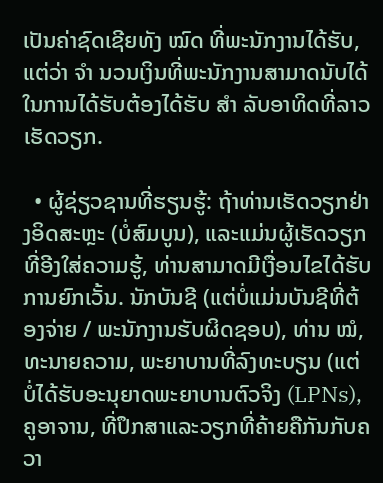ເປັນຄ່າຊົດເຊີຍທັງ ໝົດ ທີ່ພະນັກງານໄດ້ຮັບ, ແຕ່ວ່າ ຈຳ ນວນເງິນທີ່ພະນັກງານສາມາດນັບໄດ້ໃນການໄດ້ຮັບຕ້ອງໄດ້ຮັບ ສຳ ລັບອາທິດທີ່ລາວເຮັດວຽກ.

  • ຜູ້ຊ່ຽວຊານທີ່ຮຽນຮູ້: ຖ້າທ່ານເຮັດວຽກຢ່າງອິດສະຫຼະ (ບໍ່ສົມບູນ), ແລະແມ່ນຜູ້ເຮັດວຽກທີ່ອີງໃສ່ຄວາມຮູ້, ທ່ານສາມາດມີເງື່ອນໄຂໄດ້ຮັບການຍົກເວັ້ນ. ນັກບັນຊີ (ແຕ່ບໍ່ແມ່ນບັນຊີທີ່ຕ້ອງຈ່າຍ / ພະນັກງານຮັບຜິດຊອບ), ທ່ານ ໝໍ, ທະນາຍຄວາມ, ພະຍາບານທີ່ລົງທະບຽນ (ແຕ່ບໍ່ໄດ້ຮັບອະນຸຍາດພະຍາບານຕົວຈິງ (LPNs), ຄູອາຈານ, ທີ່ປຶກສາແລະວຽກທີ່ຄ້າຍຄືກັນກັບຄວາ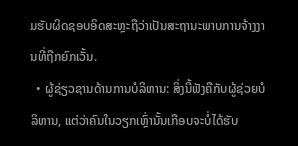ມຮັບຜິດຊອບອິດສະຫຼະຖືວ່າເປັນສະຖານະພາບການຈ້າງງານທີ່ຖືກຍົກເວັ້ນ.
  • ຜູ້ຊ່ຽວຊານດ້ານການບໍລິຫານ: ສິ່ງນີ້ຟັງຄືກັບຜູ້ຊ່ວຍບໍລິຫານ, ແຕ່ວ່າຄົນໃນວຽກເຫຼົ່ານັ້ນເກືອບຈະບໍ່ໄດ້ຮັບ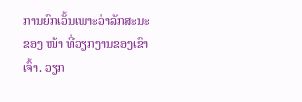ການຍົກເວັ້ນເພາະວ່າລັກສະນະຂອງ ໜ້າ ທີ່ວຽກງານຂອງເຂົາເຈົ້າ. ວຽກ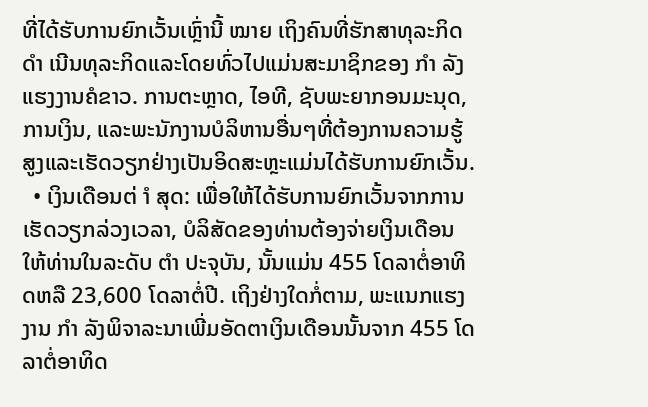ທີ່ໄດ້ຮັບການຍົກເວັ້ນເຫຼົ່ານີ້ ໝາຍ ເຖິງຄົນທີ່ຮັກສາທຸລະກິດ ດຳ ເນີນທຸລະກິດແລະໂດຍທົ່ວໄປແມ່ນສະມາຊິກຂອງ ກຳ ລັງແຮງງານຄໍຂາວ. ການຕະຫຼາດ, ໄອທີ, ຊັບພະຍາກອນມະນຸດ, ການເງິນ, ແລະພະນັກງານບໍລິຫານອື່ນໆທີ່ຕ້ອງການຄວາມຮູ້ສູງແລະເຮັດວຽກຢ່າງເປັນອິດສະຫຼະແມ່ນໄດ້ຮັບການຍົກເວັ້ນ.
  • ເງິນເດືອນຕ່ ຳ ສຸດ: ເພື່ອໃຫ້ໄດ້ຮັບການຍົກເວັ້ນຈາກການເຮັດວຽກລ່ວງເວລາ, ບໍລິສັດຂອງທ່ານຕ້ອງຈ່າຍເງິນເດືອນໃຫ້ທ່ານໃນລະດັບ ຕຳ ປະຈຸບັນ, ນັ້ນແມ່ນ 455 ໂດລາຕໍ່ອາທິດຫລື 23,600 ໂດລາຕໍ່ປີ. ເຖິງຢ່າງໃດກໍ່ຕາມ, ພະແນກແຮງງານ ກຳ ລັງພິຈາລະນາເພີ່ມອັດຕາເງິນເດືອນນັ້ນຈາກ 455 ໂດລາຕໍ່ອາທິດ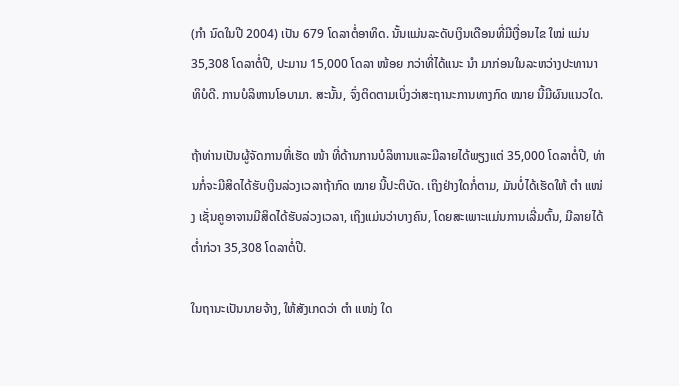(ກຳ ນົດໃນປີ 2004) ເປັນ 679 ໂດລາຕໍ່ອາທິດ. ນັ້ນແມ່ນລະດັບເງິນເດືອນທີ່ມີເງື່ອນໄຂ ໃໝ່ ແມ່ນ 35,308 ໂດລາຕໍ່ປີ, ປະມານ 15,000 ໂດລາ ໜ້ອຍ ກວ່າທີ່ໄດ້ແນະ ນຳ ມາກ່ອນໃນລະຫວ່າງປະທານາທິບໍດີ. ການບໍລິຫານໂອບາມາ. ສະນັ້ນ, ຈົ່ງຕິດຕາມເບິ່ງວ່າສະຖານະການທາງກົດ ໝາຍ ນີ້ມີຜົນແນວໃດ.

ຖ້າທ່ານເປັນຜູ້ຈັດການທີ່ເຮັດ ໜ້າ ທີ່ດ້ານການບໍລິຫານແລະມີລາຍໄດ້ພຽງແຕ່ 35,000 ໂດລາຕໍ່ປີ, ທ່ານກໍ່ຈະມີສິດໄດ້ຮັບເງິນລ່ວງເວລາຖ້າກົດ ໝາຍ ນີ້ປະຕິບັດ. ເຖິງຢ່າງໃດກໍ່ຕາມ, ມັນບໍ່ໄດ້ເຮັດໃຫ້ ຕຳ ແໜ່ງ ເຊັ່ນຄູອາຈານມີສິດໄດ້ຮັບລ່ວງເວລາ, ເຖິງແມ່ນວ່າບາງຄົນ, ໂດຍສະເພາະແມ່ນການເລີ່ມຕົ້ນ, ມີລາຍໄດ້ຕໍ່າກ່ວາ 35,308 ໂດລາຕໍ່ປີ.

ໃນຖານະເປັນນາຍຈ້າງ, ໃຫ້ສັງເກດວ່າ ຕຳ ແໜ່ງ ໃດ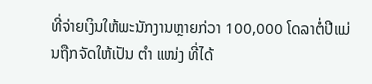ທີ່ຈ່າຍເງິນໃຫ້ພະນັກງານຫຼາຍກ່ວາ 100,000 ໂດລາຕໍ່ປີແມ່ນຖືກຈັດໃຫ້ເປັນ ຕຳ ແໜ່ງ ທີ່ໄດ້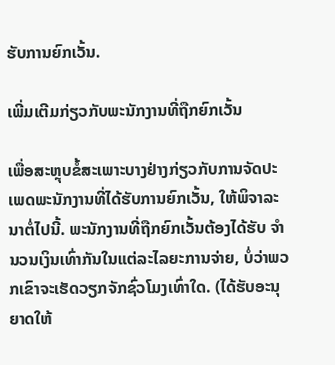ຮັບການຍົກເວັ້ນ.

ເພີ່ມເຕີມກ່ຽວກັບພະນັກງານທີ່ຖືກຍົກເວັ້ນ

ເພື່ອສະຫຼຸບຂໍ້ສະເພາະບາງຢ່າງກ່ຽວກັບການຈັດປະເພດພະນັກງານທີ່ໄດ້ຮັບການຍົກເວັ້ນ, ໃຫ້ພິຈາລະນາຕໍ່ໄປນີ້. ພະນັກງານທີ່ຖືກຍົກເວັ້ນຕ້ອງໄດ້ຮັບ ຈຳ ນວນເງິນເທົ່າກັນໃນແຕ່ລະໄລຍະການຈ່າຍ, ບໍ່ວ່າພວກເຂົາຈະເຮັດວຽກຈັກຊົ່ວໂມງເທົ່າໃດ. (ໄດ້ຮັບອະນຸຍາດໃຫ້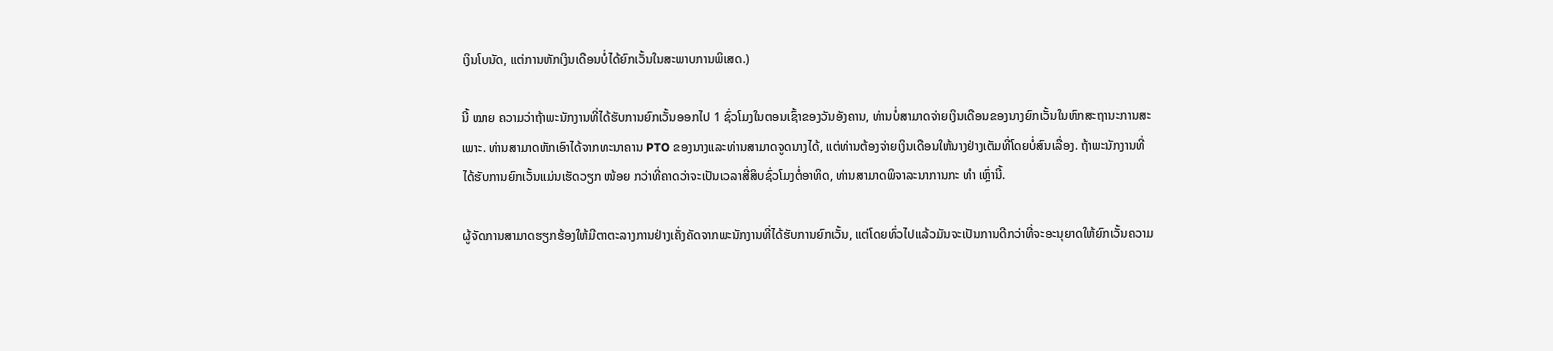ເງິນໂບນັດ, ແຕ່ການຫັກເງິນເດືອນບໍ່ໄດ້ຍົກເວັ້ນໃນສະພາບການພິເສດ.)

ນີ້ ໝາຍ ຄວາມວ່າຖ້າພະນັກງານທີ່ໄດ້ຮັບການຍົກເວັ້ນອອກໄປ 1 ຊົ່ວໂມງໃນຕອນເຊົ້າຂອງວັນອັງຄານ, ທ່ານບໍ່ສາມາດຈ່າຍເງິນເດືອນຂອງນາງຍົກເວັ້ນໃນຫົກສະຖານະການສະເພາະ. ທ່ານສາມາດຫັກເອົາໄດ້ຈາກທະນາຄານ PTO ຂອງນາງແລະທ່ານສາມາດຈູດນາງໄດ້, ແຕ່ທ່ານຕ້ອງຈ່າຍເງິນເດືອນໃຫ້ນາງຢ່າງເຕັມທີ່ໂດຍບໍ່ສົນເລື່ອງ. ຖ້າພະນັກງານທີ່ໄດ້ຮັບການຍົກເວັ້ນແມ່ນເຮັດວຽກ ໜ້ອຍ ກວ່າທີ່ຄາດວ່າຈະເປັນເວລາສີ່ສິບຊົ່ວໂມງຕໍ່ອາທິດ, ທ່ານສາມາດພິຈາລະນາການກະ ທຳ ເຫຼົ່ານີ້.

ຜູ້ຈັດການສາມາດຮຽກຮ້ອງໃຫ້ມີຕາຕະລາງການຢ່າງເຄັ່ງຄັດຈາກພະນັກງານທີ່ໄດ້ຮັບການຍົກເວັ້ນ, ແຕ່ໂດຍທົ່ວໄປແລ້ວມັນຈະເປັນການດີກວ່າທີ່ຈະອະນຸຍາດໃຫ້ຍົກເວັ້ນຄວາມ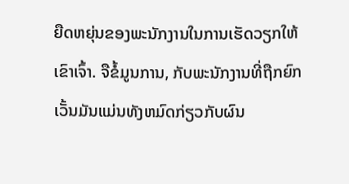ຍືດຫຍຸ່ນຂອງພະນັກງານໃນການເຮັດວຽກໃຫ້ເຂົາເຈົ້າ. ຈືຂໍ້ມູນການ, ກັບພະນັກງານທີ່ຖືກຍົກເວັ້ນມັນແມ່ນທັງຫມົດກ່ຽວກັບຜົນ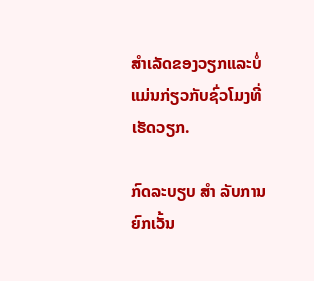ສໍາເລັດຂອງວຽກແລະບໍ່ແມ່ນກ່ຽວກັບຊົ່ວໂມງທີ່ເຮັດວຽກ.

ກົດລະບຽບ ສຳ ລັບການຍົກເວັ້ນ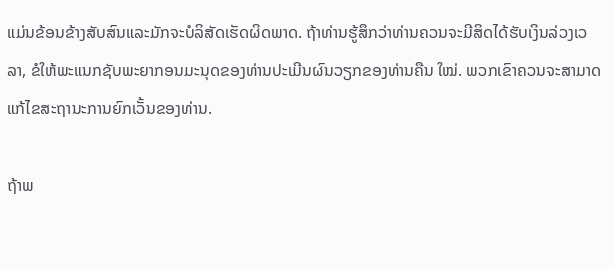ແມ່ນຂ້ອນຂ້າງສັບສົນແລະມັກຈະບໍລິສັດເຮັດຜິດພາດ. ຖ້າທ່ານຮູ້ສຶກວ່າທ່ານຄວນຈະມີສິດໄດ້ຮັບເງິນລ່ວງເວລາ, ຂໍໃຫ້ພະແນກຊັບພະຍາກອນມະນຸດຂອງທ່ານປະເມີນຜົນວຽກຂອງທ່ານຄືນ ໃໝ່. ພວກເຂົາຄວນຈະສາມາດແກ້ໄຂສະຖານະການຍົກເວັ້ນຂອງທ່ານ.

ຖ້າພ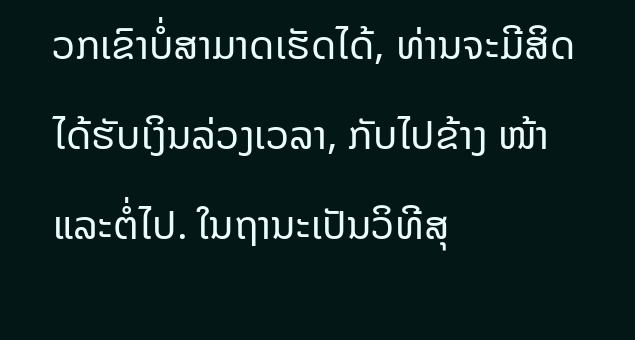ວກເຂົາບໍ່ສາມາດເຮັດໄດ້, ທ່ານຈະມີສິດໄດ້ຮັບເງິນລ່ວງເວລາ, ກັບໄປຂ້າງ ໜ້າ ແລະຕໍ່ໄປ. ໃນຖານະເປັນວິທີສຸ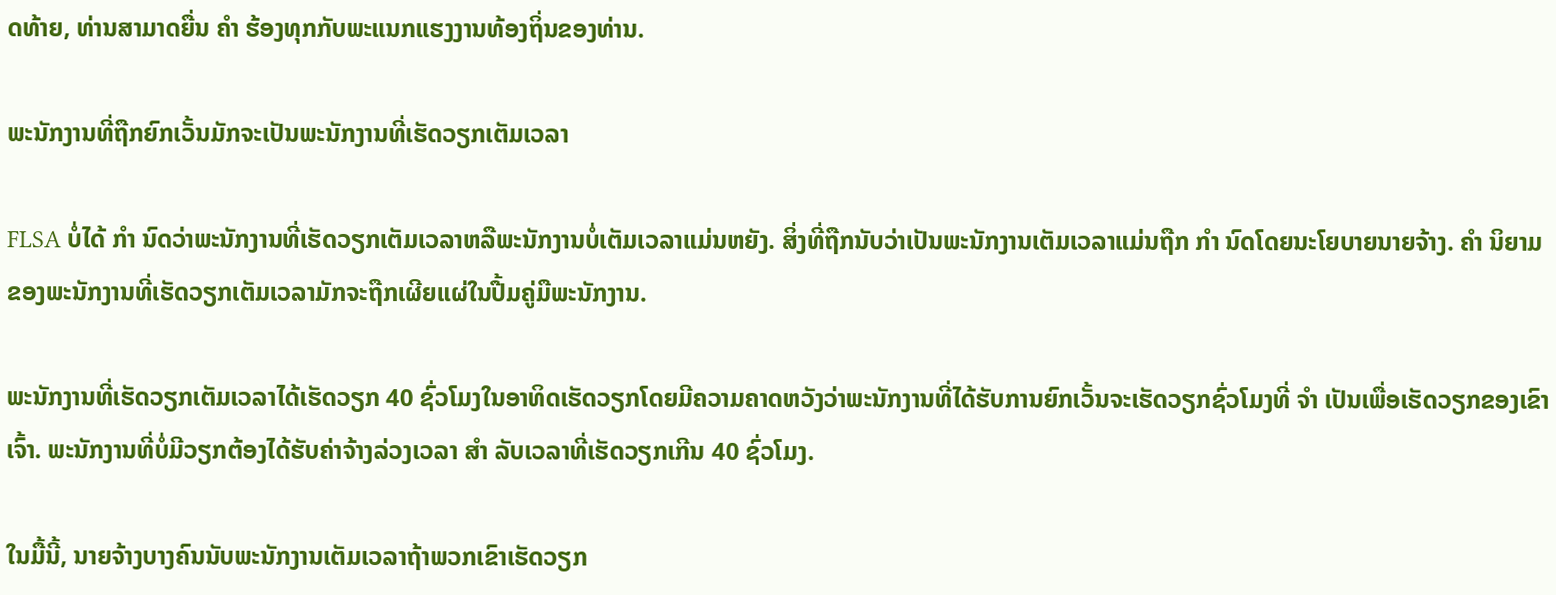ດທ້າຍ, ທ່ານສາມາດຍື່ນ ຄຳ ຮ້ອງທຸກກັບພະແນກແຮງງານທ້ອງຖິ່ນຂອງທ່ານ.

ພະນັກງານທີ່ຖືກຍົກເວັ້ນມັກຈະເປັນພະນັກງານທີ່ເຮັດວຽກເຕັມເວລາ

FLSA ບໍ່ໄດ້ ກຳ ນົດວ່າພະນັກງານທີ່ເຮັດວຽກເຕັມເວລາຫລືພະນັກງານບໍ່ເຕັມເວລາແມ່ນຫຍັງ. ສິ່ງທີ່ຖືກນັບວ່າເປັນພະນັກງານເຕັມເວລາແມ່ນຖືກ ກຳ ນົດໂດຍນະໂຍບາຍນາຍຈ້າງ. ຄຳ ນິຍາມຂອງພະນັກງານທີ່ເຮັດວຽກເຕັມເວລາມັກຈະຖືກເຜີຍແຜ່ໃນປື້ມຄູ່ມືພະນັກງານ.

ພະນັກງານທີ່ເຮັດວຽກເຕັມເວລາໄດ້ເຮັດວຽກ 40 ຊົ່ວໂມງໃນອາທິດເຮັດວຽກໂດຍມີຄວາມຄາດຫວັງວ່າພະນັກງານທີ່ໄດ້ຮັບການຍົກເວັ້ນຈະເຮັດວຽກຊົ່ວໂມງທີ່ ຈຳ ເປັນເພື່ອເຮັດວຽກຂອງເຂົາເຈົ້າ. ພະນັກງານທີ່ບໍ່ມີວຽກຕ້ອງໄດ້ຮັບຄ່າຈ້າງລ່ວງເວລາ ສຳ ລັບເວລາທີ່ເຮັດວຽກເກີນ 40 ຊົ່ວໂມງ.

ໃນມື້ນີ້, ນາຍຈ້າງບາງຄົນນັບພະນັກງານເຕັມເວລາຖ້າພວກເຂົາເຮັດວຽກ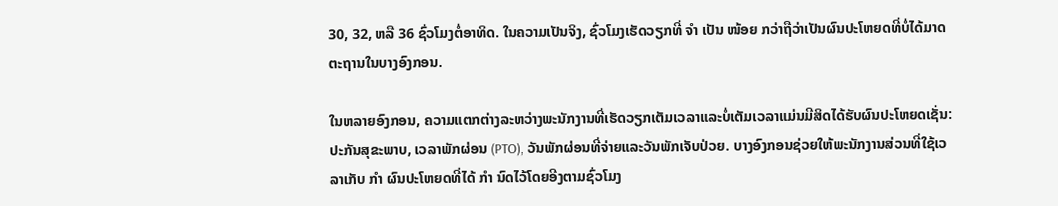30, 32, ຫລື 36 ຊົ່ວໂມງຕໍ່ອາທິດ. ໃນຄວາມເປັນຈິງ, ຊົ່ວໂມງເຮັດວຽກທີ່ ຈຳ ເປັນ ໜ້ອຍ ກວ່າຖືວ່າເປັນຜົນປະໂຫຍດທີ່ບໍ່ໄດ້ມາດຕະຖານໃນບາງອົງກອນ.

ໃນຫລາຍອົງກອນ, ຄວາມແຕກຕ່າງລະຫວ່າງພະນັກງານທີ່ເຮັດວຽກເຕັມເວລາແລະບໍ່ເຕັມເວລາແມ່ນມີສິດໄດ້ຮັບຜົນປະໂຫຍດເຊັ່ນ: ປະກັນສຸຂະພາບ, ເວລາພັກຜ່ອນ (PTO), ວັນພັກຜ່ອນທີ່ຈ່າຍແລະວັນພັກເຈັບປ່ວຍ. ບາງອົງກອນຊ່ວຍໃຫ້ພະນັກງານສ່ວນທີ່ໃຊ້ເວລາເກັບ ກຳ ຜົນປະໂຫຍດທີ່ໄດ້ ກຳ ນົດໄວ້ໂດຍອີງຕາມຊົ່ວໂມງ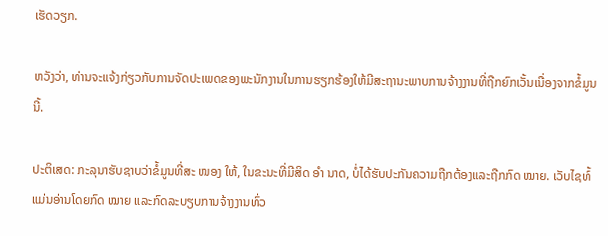ເຮັດວຽກ.

ຫວັງວ່າ, ທ່ານຈະແຈ້ງກ່ຽວກັບການຈັດປະເພດຂອງພະນັກງານໃນການຮຽກຮ້ອງໃຫ້ມີສະຖານະພາບການຈ້າງງານທີ່ຖືກຍົກເວັ້ນເນື່ອງຈາກຂໍ້ມູນນີ້.

ປະຕິເສດ: ກະລຸນາຮັບຊາບວ່າຂໍ້ມູນທີ່ສະ ໜອງ ໃຫ້, ໃນຂະນະທີ່ມີສິດ ອຳ ນາດ, ບໍ່ໄດ້ຮັບປະກັນຄວາມຖືກຕ້ອງແລະຖືກກົດ ໝາຍ. ເວັບໄຊທ໌້ແມ່ນອ່ານໂດຍກົດ ໝາຍ ແລະກົດລະບຽບການຈ້າງງານທົ່ວ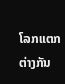ໂລກແຕກຕ່າງກັນ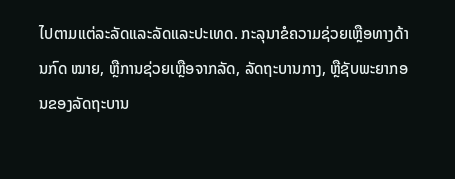ໄປຕາມແຕ່ລະລັດແລະລັດແລະປະເທດ. ກະລຸນາຂໍຄວາມຊ່ວຍເຫຼືອທາງດ້ານກົດ ໝາຍ, ຫຼືການຊ່ວຍເຫຼືອຈາກລັດ, ລັດຖະບານກາງ, ຫຼືຊັບພະຍາກອນຂອງລັດຖະບານ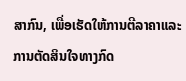ສາກົນ, ເພື່ອເຮັດໃຫ້ການຕີລາຄາແລະການຕັດສິນໃຈທາງກົດ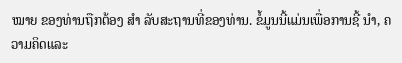ໝາຍ ຂອງທ່ານຖືກຕ້ອງ ສຳ ລັບສະຖານທີ່ຂອງທ່ານ. ຂໍ້ມູນນີ້ແມ່ນເພື່ອການຊີ້ ນຳ, ຄວາມຄິດແລະ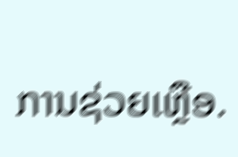ການຊ່ວຍເຫຼືອ.